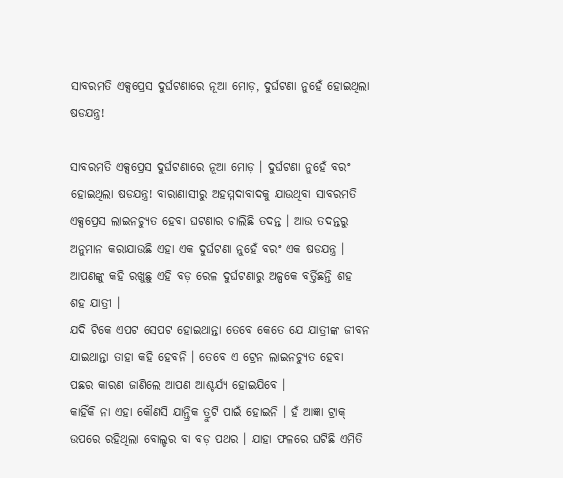ସାବରମତି ଏକ୍ସପ୍ରେସ ଦୁର୍ଘଟଣାରେ ନୂଆ ମୋଡ଼, ଦୁର୍ଘଟଣା ନୁହେଁ ହୋଇଥିଲା ଷଡଯନ୍ତ୍ର!

ସାବରମତି ଏକ୍ସପ୍ରେସ ଦୁର୍ଘଟଣାରେ ନୂଆ ମୋଡ଼ । ଦୁର୍ଘଟଣା ନୁହେଁ ବରଂ ହୋଇଥିଲା ଷଡଯନ୍ତ୍ର! ବାରାଣାସୀରୁ ଅହମ୍ମଦାବାଦକୁ ଯାଉଥିବା ସାବରମତି ଏକ୍ସପ୍ରେସ ଲାଇନଚ୍ୟୁତ ହେବା ଘଟଣାର ଚାଲିଛି ତଦନ୍ତ । ଆଉ ତଦନ୍ତରୁ ଅନୁମାନ କରାଯାଉଛି ଏହା ଏକ ଦୁର୍ଘଟଣା ନୁହେଁ ବରଂ ଏକ ଷଡଯନ୍ତ୍ର । ଆପଣଙ୍କୁ କହି ରଖୁଛୁ ଏହି ବଡ଼ ରେଳ ଦୁର୍ଘଟଣାରୁ ଅଳ୍ପକେ ବର୍ତ୍ତିଛନ୍ତି ଶହ ଶହ ଯାତ୍ରୀ ।
ଯଦି ଟିକେ ଏପଟ ସେପଟ ହୋଇଥାନ୍ତା ତେବେ କେତେ ଯେ ଯାତ୍ରୀଙ୍କ ଜୀବନ ଯାଇଥାନ୍ତା ତାହା କହି ହେବନି । ତେବେ ଏ ଟ୍ରେନ ଲାଇନଚ୍ୟୁତ ହେବା ପଛର କାରଣ ଜାଣିଲେ ଆପଣ ଆଶ୍ଚର୍ଯ୍ୟ ହୋଇଯିବେ ।
କାହିଁକି ନା ଏହା କୌଣସି ଯାନ୍ତ୍ରିକ ତ୍ରୁଟି ପାଇଁ ହୋଇନି । ହଁ ଆଜ୍ଞା ଟ୍ରାକ୍ ଉପରେ ରହିଥିଲା ବୋଲ୍ଡର ବା ବଡ଼ ପଥର । ଯାହା ଫଳରେ ଘଟିଛି ଏମିତି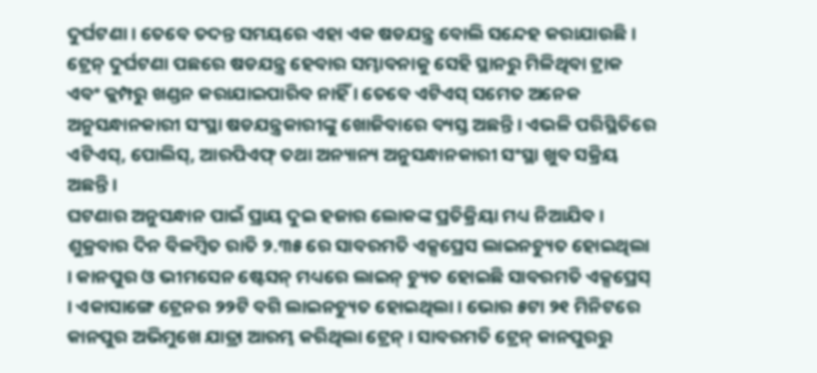ଦୁର୍ଘଟଣା । ତେବେ ତଦନ୍ତ ସମୟରେ ଏହା ଏକ ଷଡଯନ୍ତ୍ର ବୋଲି ସନ୍ଦେହ କରାଯାଉଛି । ଟ୍ରେନ୍ ଦୁର୍ଘଟଣା ପଛରେ ଷଡଯନ୍ତ୍ର ହେବାର ସମ୍ଭାବନାକୁ ସେହି ସ୍ଥାନରୁ ମିଳିଥିବା ଟ୍ରାକ ଏବଂ କ୍ଲମ୍ପରୁ ଖଣ୍ଡନ କରାଯାଇପାରିବ ନାହିଁ । ତେବେ ଏଟିଏସ୍ ସମେତ ଅନେକ ଅନୁସନ୍ଧାନକାରୀ ସଂସ୍ଥା ଷଡଯନ୍ତ୍ରକାରୀଙ୍କୁ ଖୋଜିବାରେ ବ୍ୟସ୍ତ ଅଛନ୍ତି । ଏଭଳି ପରିସ୍ଥିତିରେ ଏଟିଏସ୍, ପୋଲିସ୍, ଆରପିଏଫ୍ ତଥା ଅନ୍ୟାନ୍ୟ ଅନୁସନ୍ଧାନକାରୀ ସଂସ୍ଥା ଖୁବ ସକ୍ରିୟ ଅଛନ୍ତି ।
ଘଟଣାର ଅନୁସନ୍ଧାନ ପାଇଁ ପ୍ରାୟ ଦୁଇ ହଜାର ଲୋକଙ୍କ ପ୍ରତିକ୍ରିୟା ମଧ୍ୟ ନିଆଯିବ । ଶୁକ୍ରବାର ଦିନ ବିଳମ୍ବିତ ରାତି ୨.୩୫ ରେ ସାବରମତି ଏକ୍ସପ୍ରେସ ଲାଇନଚ୍ୟୁତ ହୋଇଥିଲା । କାନପୁର ଓ ଭୀମସେନ ଷ୍ଟେସନ୍ ମଧ୍ୟରେ ଲାଇନ୍ ଚ୍ୟୁତ ହୋଇଛି ସାବରମତି ଏକ୍ସପ୍ରେସ୍ । ଏକାସାଙ୍ଗେ ଟ୍ରେନର ୨୨ଟି ବଗି ଲାଇନଚ୍ୟୁତ ହୋଇଥିଲା । ଭୋର ୫ଟା ୨୧ ମିନିଟରେ କାନପୁର ଅଭିମୁଖେ ଯାତ୍ରା ଆରମ୍ଭ କରିଥିଲା ଟ୍ରେନ୍ । ସାବରମତି ଟ୍ରେନ୍ କାନପୁରରୁ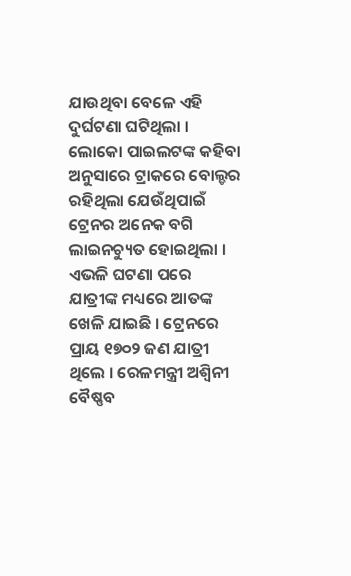ଯାଉଥିବା ବେଳେ ଏହି ଦୁର୍ଘଟଣା ଘଟିଥିଲା ।
ଲୋକୋ ପାଇଲଟଙ୍କ କହିବା ଅନୁସାରେ ଟ୍ରାକରେ ବୋଲ୍ଡର ରହିଥିଲା ଯେଉଁଥିପାଇଁ ଟ୍ରେନର ଅନେକ ବଗି ଲାଇନଚ୍ୟୁତ ହୋଇଥିଲା । ଏଭଳି ଘଟଣା ପରେ ଯାତ୍ରୀଙ୍କ ମଧ୍ୟରେ ଆତଙ୍କ ଖେଳି ଯାଇଛି । ଟ୍ରେନରେ ପ୍ରାୟ ୧୭୦୨ ଜଣ ଯାତ୍ରୀ ଥିଲେ । ରେଳମନ୍ତ୍ରୀ ଅଶ୍ୱିନୀ ବୈଷ୍ଣବ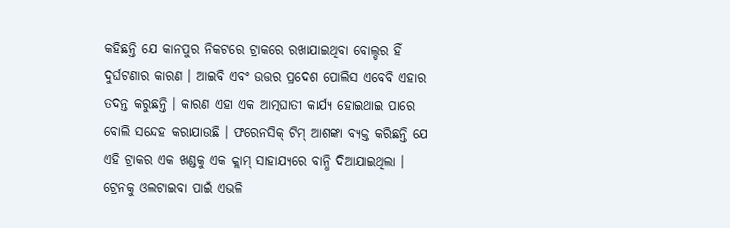କହିଛନ୍ତି ଯେ କାନପୁର ନିକଟରେ ଟ୍ରାକରେ ରଖାଯାଇଥିବା ବୋଲ୍ଡର ହିଁ ଦୁର୍ଘଟଣାର କାରଣ । ଆଇବି ଏବଂ ଉତ୍ତର ପ୍ରଦେଶ ପୋଲିସ ଏବେବି ଏହାର ତଦନ୍ତ କରୁଛନ୍ତି । କାରଣ ଏହା ଏକ ଆତ୍ମଘାତୀ କାର୍ଯ୍ୟ ହୋଇଥାଇ ପାରେ ବୋଲି ସନ୍ଦେହ କରାଯାଉଛି । ଫରେନସିକ୍ ଟିମ୍ ଆଶଙ୍କା ବ୍ୟକ୍ତ କରିଛନ୍ତି ଯେ ଏହି ଟ୍ରାକର ଏକ ଖଣ୍ଡକୁ ଏକ କ୍ଲାମ୍ ସାହାଯ୍ୟରେ ବାନ୍ଧି ଦିଆଯାଇଥିଲା ।
ଟ୍ରେନକୁ ଓଲଟାଇବା ପାଇଁ ଏଭଳି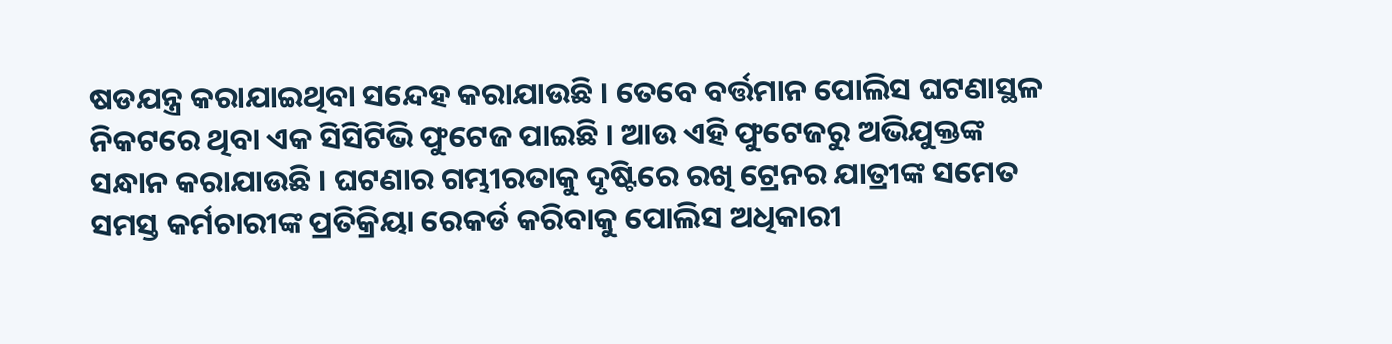ଷଡଯନ୍ତ୍ର କରାଯାଇଥିବା ସନ୍ଦେହ କରାଯାଉଛି । ତେବେ ବର୍ତ୍ତମାନ ପୋଲିସ ଘଟଣାସ୍ଥଳ ନିକଟରେ ଥିବା ଏକ ସିସିଟିଭି ଫୁଟେଜ ପାଇଛି । ଆଉ ଏହି ଫୁଟେଜରୁ ଅଭିଯୁକ୍ତଙ୍କ ସନ୍ଧାନ କରାଯାଉଛି । ଘଟଣାର ଗମ୍ଭୀରତାକୁ ଦୃଷ୍ଟିରେ ରଖି ଟ୍ରେନର ଯାତ୍ରୀଙ୍କ ସମେତ ସମସ୍ତ କର୍ମଚାରୀଙ୍କ ପ୍ରତିକ୍ରିୟା ରେକର୍ଡ କରିବାକୁ ପୋଲିସ ଅଧିକାରୀ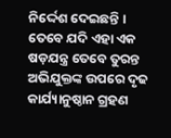ନିର୍ଦ୍ଦେଶ ଦେଇଛନ୍ତି । ତେବେ ଯଦି ଏହା ଏକ ଷଡ଼ଯନ୍ତ୍ର ତେବେ ତୁରନ୍ତ ଅଭିଯୁକ୍ତଙ୍କ ଉପରେ ଦୃଢ କାର୍ଯ୍ୟାନୁଷ୍ଠାନ ଗ୍ରହଣ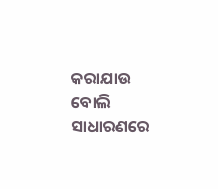କରାଯାଉ ବୋଲି ସାଧାରଣରେ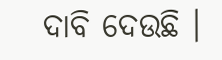ଦାବି ଦେଉଛି ।